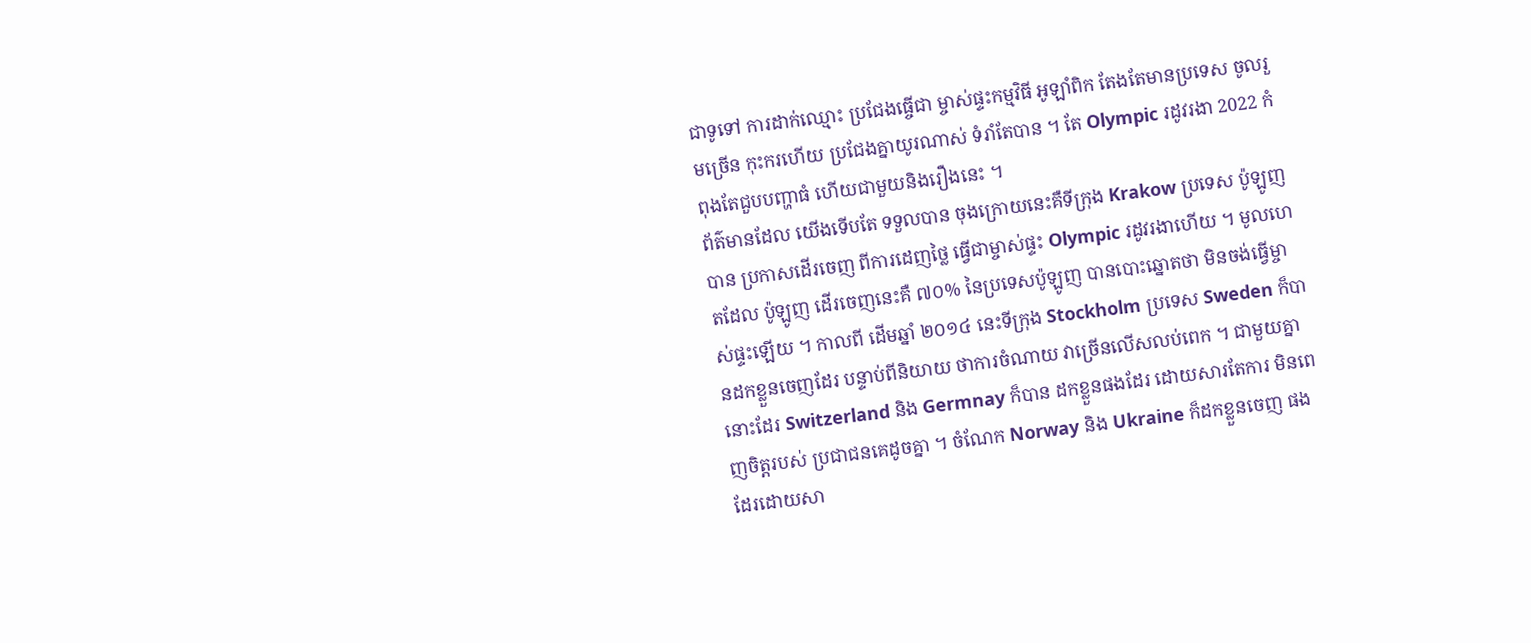ជាទូទៅ ការដាក់ឈ្មោះ ប្រជែងធ្ចើជា ម្ចាស់ផ្ទះកម្មវិធី អូឡាំពិក តែងតែមានប្រទេស ចូលរួមច្រើន កុះករហើយ ប្រជែងគ្នាយូរណាស់ ទំរាំតែបាន ។ តែ Olympic រដូវរងា 2022 កំពុងតែជួបបញ្ហាធំ ហើយជាមួយនិងរឿងនេះ ។
ព័ត៌មានដែល យើងទើបតែ ទទួលបាន ចុងក្រោយនេះគឺទីក្រុង Krakow ប្រទេស ប៉ូឡូញ បាន ប្រកាសដើរចេញ ពីការដេញថ្លៃ ធ្វើជាម្ចាស់ផ្ទះ Olympic រដូវរងាហើយ ។ មូលហេតដែល ប៉ូឡូញ ដើរចេញនេះគឺ ៧០% នៃប្រទេសប៉ូឡូញ បានបោះឆ្នោតថា មិនចង់ធ្វើម្ចាស់ផ្ទះឡើយ ។ កាលពី ដើមឆ្នាំ ២០១៤ នេះទីក្រុង Stockholm ប្រទេស Sweden ក៏បានដកខ្លួនចេញដែរ បន្ទាប់ពីនិយាយ ថាការចំណាយ វាច្រើនលើសលប់ពេក ។ ជាមួយគ្នានោះដែរ Switzerland និង Germnay ក៏បាន ដកខ្លួនផងដែរ ដោយសារតែការ មិនពេញចិត្តរបស់ ប្រជាជនគេដូចគ្នា ។ ចំណែក Norway និង Ukraine ក៏ដកខ្លួនចេញ ផងដែរដោយសា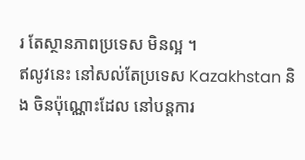រ តែស្ថានភាពប្រទេស មិនល្អ ។
ឥលូវនេះ នៅសល់តែប្រទេស Kazakhstan និង ចិនប៉ុណ្ណោះដែល នៅបន្តការ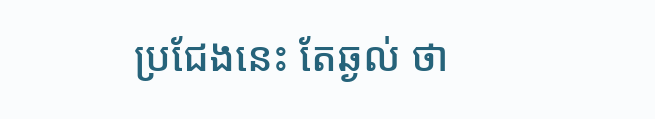ប្រជែងនេះ តែឆ្ងល់ ថា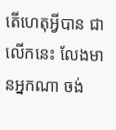តើហេតុអ្វីបាន ជាលើកនេះ លែងមានអ្នកណា ចង់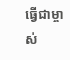ធ្វើជាម្ចាស់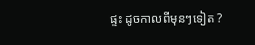ផ្ទះ ដូចកាលពីមុនៗទៀត ?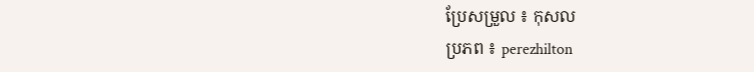ប្រែសម្រួល ៖ កុសល
ប្រភព ៖ perezhilton